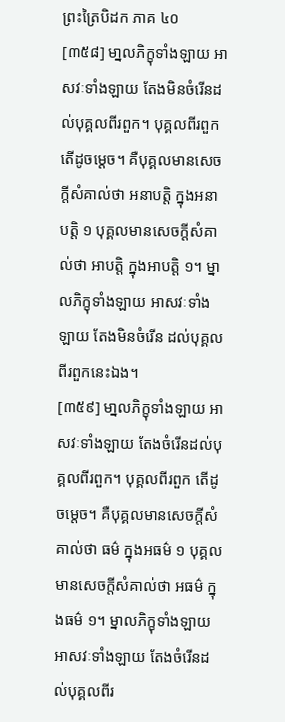ព្រះត្រៃបិដក ភាគ ៤០
[៣៥៨] មា្នលភិក្ខុទាំងឡាយ អាសវៈទាំងឡាយ តែងមិនចំរើនដល់បុគ្គលពីរពួក។ បុគ្គលពីរពួក តើដូចម្ដេច។ គឺបុគ្គលមានសេចក្ដីសំគាល់ថា អនាបត្តិ ក្នុងអនាបត្តិ ១ បុគ្គលមានសេចក្ដីសំគាល់ថា អាបត្តិ ក្នុងអាបត្តិ ១។ ម្នាលភិក្ខុទាំងឡាយ អាសវៈទាំងឡាយ តែងមិនចំរើន ដល់បុគ្គលពីរពួកនេះឯង។
[៣៥៩] មា្នលភិក្ខុទាំងឡាយ អាសវៈទាំងឡាយ តែងចំរើនដល់បុគ្គលពីរពួក។ បុគ្គលពីរពួក តើដូចម្ដេច។ គឺបុគ្គលមានសេចក្ដីសំគាល់ថា ធម៌ ក្នុងអធម៌ ១ បុគ្គលមានសេចក្ដីសំគាល់ថា អធម៌ ក្នុងធម៌ ១។ ម្នាលភិក្ខុទាំងឡាយ អាសវៈទាំងឡាយ តែងចំរើនដល់បុគ្គលពីរ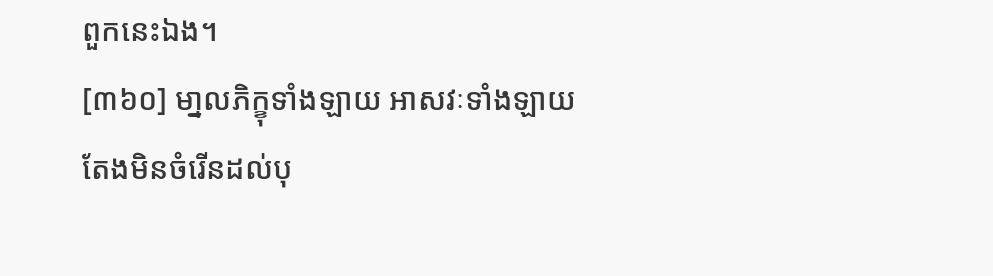ពួកនេះឯង។
[៣៦០] មា្នលភិក្ខុទាំងឡាយ អាសវៈទាំងឡាយ តែងមិនចំរើនដល់បុ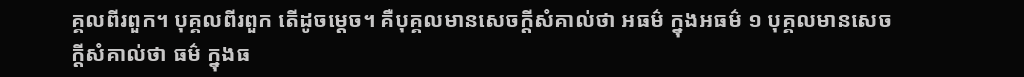គ្គលពីរពួក។ បុគ្គលពីរពួក តើដូចម្ដេច។ គឺបុគ្គលមានសេចក្ដីសំគាល់ថា អធម៌ ក្នុងអធម៌ ១ បុគ្គលមានសេចក្ដីសំគាល់ថា ធម៌ ក្នុងធ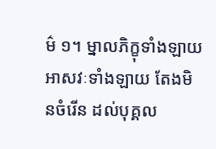ម៌ ១។ ម្នាលភិក្ខុទាំងឡាយ អាសវៈទាំងឡាយ តែងមិនចំរើន ដល់បុគ្គល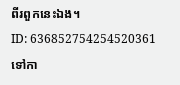ពីរពួកនេះឯង។
ID: 636852754254520361
ទៅកា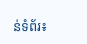ន់ទំព័រ៖